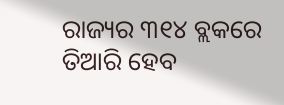ରାଜ୍ୟର ୩୧୪ ବ୍ଲକରେ ତିଆରି ହେବ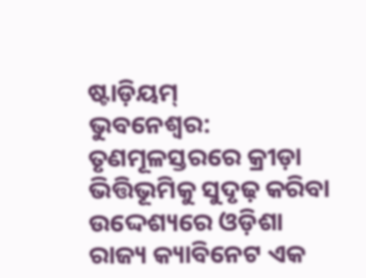ଷ୍ଟାଡ଼ିୟମ୍
ଭୁବନେଶ୍ୱର: ତୃଣମୂଳସ୍ତରରେ କ୍ରୀଡ଼ା ଭିତ୍ତିଭୂମିକୁ ସୁଦୃଢ଼ କରିବା ଉଦ୍ଦେଶ୍ୟରେ ଓଡ଼ିଶା ରାଜ୍ୟ କ୍ୟାବିନେଟ ଏକ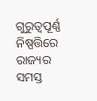ଗୁରୁତ୍ବପୂର୍ଣ୍ଣ ନିଷ୍ପତ୍ତିରେ ରାଜ୍ୟର ସମସ୍ତ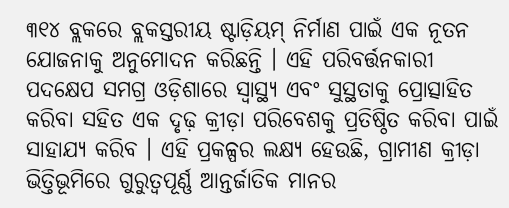୩୧୪ ବ୍ଲକରେ ବ୍ଲକସ୍ତରୀୟ ଷ୍ଟାଡ଼ିୟମ୍ ନିର୍ମାଣ ପାଇଁ ଏକ ନୂତନ ଯୋଜନାକୁ ଅନୁମୋଦନ କରିଛନ୍ତି । ଏହି ପରିବର୍ତ୍ତନକାରୀ ପଦକ୍ଷେପ ସମଗ୍ର ଓଡ଼ିଶାରେ ସ୍ବାସ୍ଥ୍ୟ ଏବଂ ସୁସ୍ଥତାକୁ ପ୍ରୋତ୍ସାହିତ କରିବା ସହିତ ଏକ ଦୃଢ଼ କ୍ରୀଡ଼ା ପରିବେଶକୁ ପ୍ରତିଷ୍ଠିତ କରିବା ପାଇଁ ସାହାଯ୍ୟ କରିବ । ଏହି ପ୍ରକଳ୍ପର ଲକ୍ଷ୍ୟ ହେଉଛି, ଗ୍ରାମୀଣ କ୍ରୀଡ଼ା ଭିତ୍ତିଭୂମିରେ ଗୁରୁତ୍ବପୂର୍ଣ୍ଣ ଆନ୍ତର୍ଜାତିକ ମାନର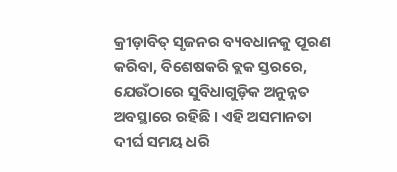କ୍ରୀଡ଼ାବିତ୍ ସୃଜନର ବ୍ୟବଧାନକୁ ପୂରଣ କରିବା, ବିଶେଷକରି ବ୍ଲକ ସ୍ତରରେ, ଯେଉଁଠାରେ ସୁବିଧାଗୁଡ଼ିକ ଅନୁନ୍ନତ ଅବସ୍ଥାରେ ରହିଛି । ଏହି ଅସମାନତା ଦୀର୍ଘ ସମୟ ଧରି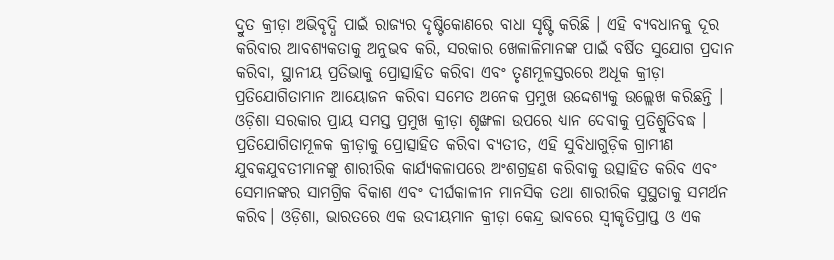ଦ୍ରୁତ କ୍ରୀଡ଼ା ଅଭିବୃଦ୍ଧି ପାଇଁ ରାଜ୍ୟର ଦୃଷ୍ଟିକୋଣରେ ବାଧା ସୃଷ୍ଟି କରିଛି । ଏହି ବ୍ୟବଧାନକୁ ଦୂର କରିବାର ଆବଶ୍ୟକତାକୁ ଅନୁଭବ କରି, ସରକାର ଖେଳାଳିମାନଙ୍କ ପାଇଁ ବର୍ଷିତ ସୁଯୋଗ ପ୍ରଦାନ କରିବା, ସ୍ଥାନୀୟ ପ୍ରତିଭାକୁ ପ୍ରୋତ୍ସାହିତ କରିବା ଏବଂ ତୃଣମୂଳସ୍ତରରେ ଅଧୂକ କ୍ରୀଡ଼ା ପ୍ରତିଯୋଗିତାମାନ ଆୟୋଜନ କରିବା ସମେତ ଅନେକ ପ୍ରମୁଖ ଉଦ୍ଦେଶ୍ୟକୁ ଉଲ୍ଲେଖ କରିଛନ୍ତି । ଓଡ଼ିଶା ସରକାର ପ୍ରାୟ ସମସ୍ତ ପ୍ରମୁଖ କ୍ରୀଡ଼ା ଶୃଙ୍ଖଳା ଉପରେ ଧ୍ୟାନ ଦେବାକୁ ପ୍ରତିଶ୍ରୁତିବଦ୍ଧ । ପ୍ରତିଯୋଗିତାମୂଳକ କ୍ରୀଡ଼ାକୁ ପ୍ରୋତ୍ସାହିତ କରିବା ବ୍ୟତୀତ, ଏହି ସୁବିଧାଗୁଡ଼ିକ ଗ୍ରାମୀଣ ଯୁବକଯୁବତୀମାନଙ୍କୁ ଶାରୀରିକ କାର୍ଯ୍ୟକଳାପରେ ଅଂଶଗ୍ରହଣ କରିବାକୁ ଉତ୍ସାହିତ କରିବ ଏବଂ ସେମାନଙ୍କର ସାମଗ୍ରିକ ବିକାଶ ଏବଂ ଦୀର୍ଘକାଳୀନ ମାନସିକ ତଥା ଶାରୀରିକ ସୁସ୍ଥତାକୁ ସମର୍ଥନ କରିବ। ଓଡ଼ିଶା, ଭାରତରେ ଏକ ଉଦୀୟମାନ କ୍ରୀଡ଼ା କେନ୍ଦ୍ର ଭାବରେ ସ୍ବୀକୃତିପ୍ରାପ୍ତ ଓ ଏକ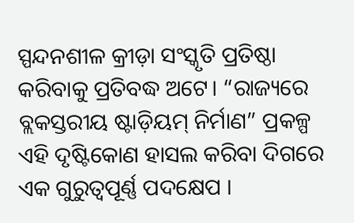ସ୍ପନ୍ଦନଶୀଳ କ୍ରୀଡ଼ା ସଂସ୍କୃତି ପ୍ରତିଷ୍ଠା କରିବାକୁ ପ୍ରତିବଦ୍ଧ ଅଟେ। “ରାଜ୍ୟରେ ବ୍ଲକସ୍ତରୀୟ ଷ୍ଟାଡ଼ିୟମ୍ ନିର୍ମାଣ” ପ୍ରକଳ୍ପ ଏହି ଦୃଷ୍ଟିକୋଣ ହାସଲ କରିବା ଦିଗରେ ଏକ ଗୁରୁତ୍ଵପୂର୍ଣ୍ଣ ପଦକ୍ଷେପ ।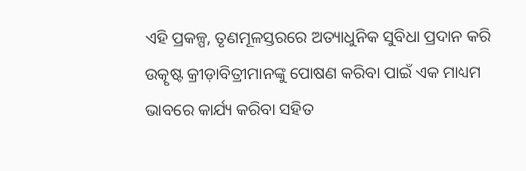ଏହି ପ୍ରକଳ୍ପ, ତୃଣମୂଳସ୍ତରରେ ଅତ୍ୟାଧୁନିକ ସୁବିଧା ପ୍ରଦାନ କରି ଉତ୍କୃଷ୍ଟ କ୍ରୀଡ଼ାବିତ୍ରୀମାନଙ୍କୁ ପୋଷଣ କରିବା ପାଇଁ ଏକ ମାଧ୍ୟମ ଭାବରେ କାର୍ଯ୍ୟ କରିବା ସହିତ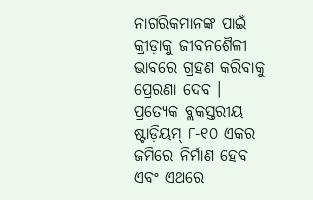ନାଗରିକମାନଙ୍କ ପାଇଁ କ୍ରୀଡ଼ାକୁ ଜୀବନଶୈଳୀ ଭାବରେ ଗ୍ରହଣ କରିବାକୁ ପ୍ରେରଣା ଦେବ ।
ପ୍ରତ୍ୟେକ ବ୍ଲକସ୍ତରୀୟ ଷ୍ଟାଡ଼ିୟମ୍ ୮-୧୦ ଏକର ଜମିରେ ନିର୍ମାଣ ହେବ ଏବଂ ଏଥରେ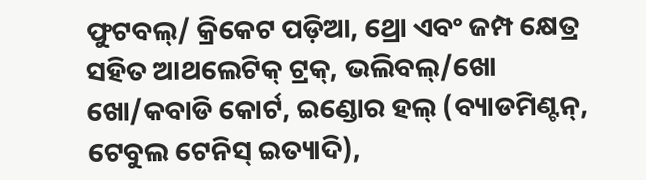ଫୁଟବଲ୍/ କ୍ରିକେଟ ପଡ଼ିଆ, ଥ୍ରୋ ଏବଂ ଜମ୍ପ କ୍ଷେତ୍ର ସହିତ ଆଥଲେଟିକ୍ ଟ୍ରକ୍, ଭଲିବଲ୍/ଖୋ ଖୋ/କବାଡି କୋର୍ଟ, ଇଣ୍ଡୋର ହଲ୍ (ବ୍ୟାଡମିଣ୍ଟନ୍, ଟେବୁଲ ଟେନିସ୍ ଇତ୍ୟାଦି),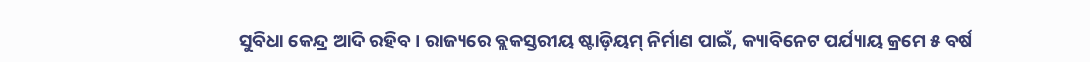ସୁବିଧା କେନ୍ଦ୍ର ଆଦି ରହିବ । ରାଜ୍ୟରେ ବ୍ଲକସ୍ତରୀୟ ଷ୍ଟାଡ଼ିୟମ୍ ନିର୍ମାଣ ପାଇଁ, କ୍ୟାବିନେଟ ପର୍ଯ୍ୟାୟ କ୍ରମେ ୫ ବର୍ଷ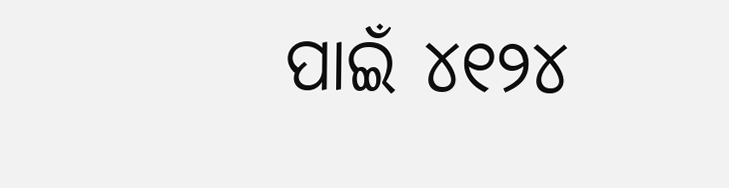ପାଇଁ ୪୧୨୪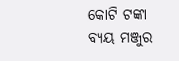କୋଟି ଟଙ୍କା ବ୍ୟୟ ମଞ୍ଜୁର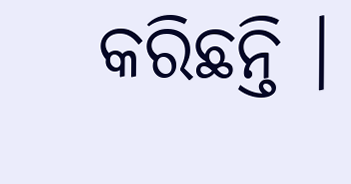କରିଛନ୍ତି ।